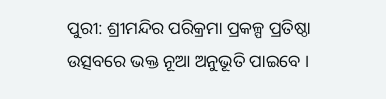ପୁରୀ: ଶ୍ରୀମନ୍ଦିର ପରିକ୍ରମା ପ୍ରକଳ୍ପ ପ୍ରତିଷ୍ଠା ଉତ୍ସବରେ ଭକ୍ତ ନୂଆ ଅନୁଭୂତି ପାଇବେ ।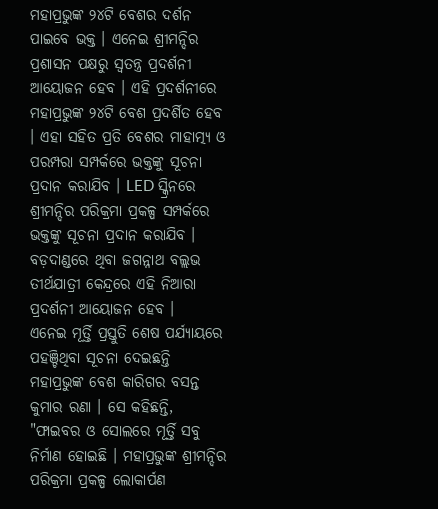ମହାପ୍ରଭୁଙ୍କ ୨୪ଟି ବେଶର ଦର୍ଶନ ପାଇବେ ଭକ୍ତ । ଏନେଇ ଶ୍ରୀମନ୍ଦିର ପ୍ରଶାସନ ପକ୍ଷରୁ ସ୍ଵତନ୍ତ୍ର ପ୍ରଦର୍ଶନୀ ଆୟୋଜନ ହେବ । ଏହି ପ୍ରଦର୍ଶନୀରେ ମହାପ୍ରଭୁଙ୍କ ୨୪ଟି ବେଶ ପ୍ରଦର୍ଶିତ ହେବ । ଏହା ସହିତ ପ୍ରତି ବେଶର ମାହାତ୍ମ୍ୟ ଓ ପରମ୍ପରା ସମ୍ପର୍କରେ ଭକ୍ତଙ୍କୁ ସୂଚନା ପ୍ରଦାନ କରାଯିବ । LED ସ୍କ୍ରିନରେ ଶ୍ରୀମନ୍ଦିର ପରିକ୍ରମା ପ୍ରକଳ୍ପ ସମ୍ପର୍କରେ ଭକ୍ତଙ୍କୁ ସୂଚନା ପ୍ରଦାନ କରାଯିବ । ବଡ଼ଦାଣ୍ଡରେ ଥିବା ଜଗନ୍ନାଥ ବଲ୍ଲଭ ତୀର୍ଥଯାତ୍ରୀ କେନ୍ଦ୍ରରେ ଏହି ନିଆରା ପ୍ରଦର୍ଶନୀ ଆୟୋଜନ ହେବ ।
ଏନେଇ ମୂର୍ତ୍ତି ପ୍ରସ୍ତୁତି ଶେଷ ପର୍ଯ୍ୟାୟରେ ପହଞ୍ଚିଥିବା ସୂଚନା ଦେଇଛନ୍ତି ମହାପ୍ରଭୁଙ୍କ ବେଶ କାରିଗର ବସନ୍ତ କୁମାର ରଣା । ସେ କହିଛନ୍ତି, "ଫାଇବର ଓ ସୋଲରେ ମୂର୍ତ୍ତି ସବୁ ନିର୍ମାଣ ହୋଇଛି । ମହାପ୍ରଭୁଙ୍କ ଶ୍ରୀମନ୍ଦିର ପରିକ୍ରମା ପ୍ରକଳ୍ପ ଲୋକାର୍ପଣ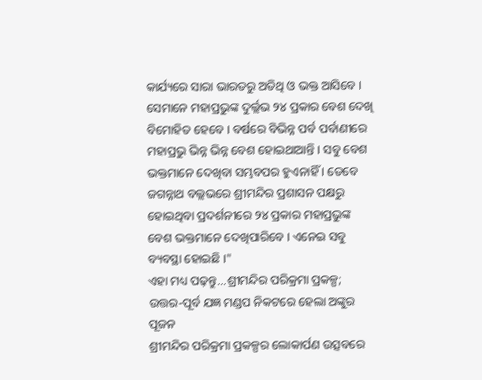କାର୍ଯ୍ୟରେ ସାରା ଭାରତରୁ ଅତିଥି ଓ ଭକ୍ତ ଆସିବେ । ସେମାନେ ମହାପ୍ରଭୁଙ୍କ ଦୁର୍ଲ୍ଲଭ ୨୪ ପ୍ରକାର ବେଶ ଦେଖି ବିମୋହିତ ହେବେ । ବର୍ଷରେ ବିଭିନ୍ନ ପର୍ବ ପର୍ବାଣୀରେ ମହାପ୍ରଭୁ ଭିନ୍ନ ଭିନ୍ନ ବେଶ ହୋଇଥାଆନ୍ତି । ସବୁ ବେଶ ଭକ୍ତମାନେ ଦେଖିବା ସମ୍ଭବପର ହୁଏନାହିଁ । ତେବେ ଜଗନ୍ନାଥ ବଲ୍ଲଭରେ ଶ୍ରୀମନ୍ଦିର ପ୍ରଶାସନ ପକ୍ଷରୁ ହୋଇଥିବା ପ୍ରଦର୍ଶନୀରେ ୨୪ ପ୍ରକାର ମହାପ୍ରଭୁଙ୍କ ବେଶ ଭକ୍ତମାନେ ଦେଖିପାରିବେ । ଏନେଇ ସବୁ ବ୍ୟବସ୍ଥା ହୋଇଛି ।"
ଏହା ମଧ୍ୟ ପଢ଼ନ୍ତୁ...ଶ୍ରୀମନ୍ଦିର ପରିକ୍ରମା ପ୍ରକଳ୍ପ; ଉତ୍ତର-ପୂର୍ବ ଯଜ୍ଞ ମଣ୍ଡପ ନିକଟରେ ହେଲା ଅଙ୍କୁର ପୂଜନ
ଶ୍ରୀମନ୍ଦିର ପରିକ୍ରମା ପ୍ରକଳ୍ପର ଲୋକାର୍ପଣ ଉତ୍ସବରେ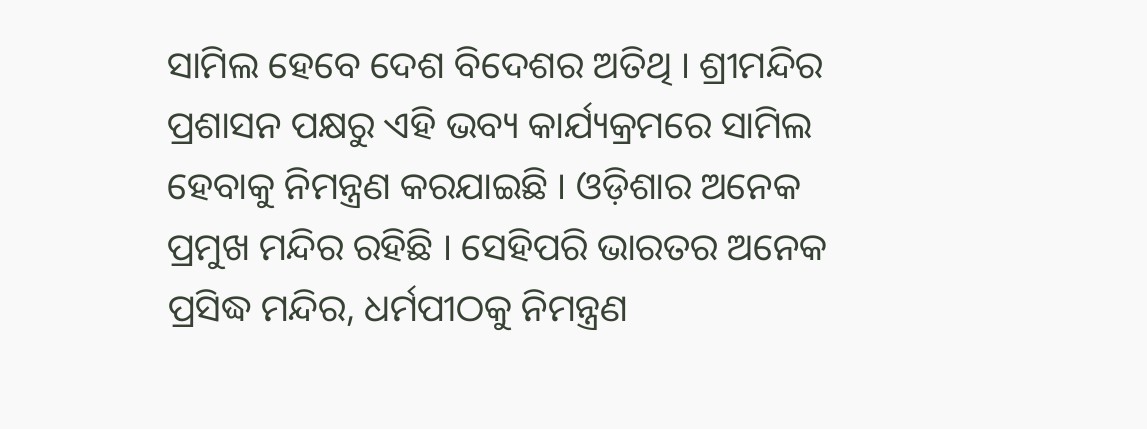ସାମିଲ ହେବେ ଦେଶ ବିଦେଶର ଅତିଥି । ଶ୍ରୀମନ୍ଦିର ପ୍ରଶାସନ ପକ୍ଷରୁ ଏହି ଭବ୍ୟ କାର୍ଯ୍ୟକ୍ରମରେ ସାମିଲ ହେବାକୁ ନିମନ୍ତ୍ରଣ କରଯାଇଛି । ଓଡ଼ିଶାର ଅନେକ ପ୍ରମୁଖ ମନ୍ଦିର ରହିଛି । ସେହିପରି ଭାରତର ଅନେକ ପ୍ରସିଦ୍ଧ ମନ୍ଦିର, ଧର୍ମପୀଠକୁ ନିମନ୍ତ୍ରଣ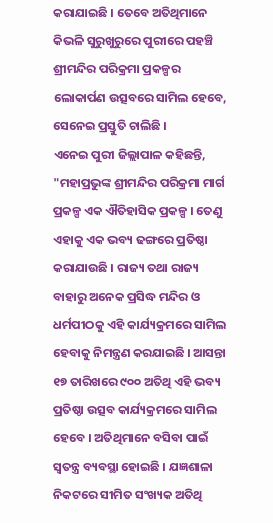କରାଯାଇଛି । ତେବେ ଅତିଥିମାନେ କିଭଳି ସୁରୁଖୁରୁରେ ପୁରୀରେ ପହଞ୍ଚି ଶ୍ରୀମନ୍ଦିର ପରିକ୍ରମା ପ୍ରକଳ୍ପର ଲୋକାର୍ପଣ ଉତ୍ସବରେ ସାମିଲ ହେବେ, ସେନେଇ ପ୍ରସ୍ତୁତି ଚାଲିଛି ।
ଏନେଇ ପୁରୀ ଜିଲ୍ଲାପାଳ କହିଛନ୍ତି, "ମହାପ୍ରଭୁଙ୍କ ଶ୍ରୀମନ୍ଦିର ପରିକ୍ରମା ମାର୍ଗ ପ୍ରକଳ୍ପ ଏକ ଐତିହାସିକ ପ୍ରକଳ୍ପ । ତେଣୁ ଏହାକୁ ଏକ ଭବ୍ୟ ଢଙ୍ଗରେ ପ୍ରତିଷ୍ଠା କରାଯାଉଛି । ରାଜ୍ୟ ତଥା ରାଜ୍ୟ ବାହାରୁ ଅନେକ ପ୍ରସିଦ୍ଧ ମନ୍ଦିର ଓ ଧର୍ମପୀଠକୁ ଏହି କାର୍ଯ୍ୟକ୍ରମରେ ସାମିଲ ହେବାକୁ ନିମନ୍ତ୍ରଣ କରଯାଇଛି । ଆସନ୍ତା ୧୭ ତାରିଖରେ ୯୦୦ ଅତିଥି ଏହି ଭବ୍ୟ ପ୍ରତିଷ୍ଠା ଉତ୍ସବ କାର୍ଯ୍ୟକ୍ରମରେ ସାମିଲ ହେବେ । ଅତିଥିମାନେ ବସିବା ପାଇଁ ସ୍ଵତନ୍ତ୍ର ବ୍ୟବସ୍ଥା ହୋଇଛି । ଯଜ୍ଞଶାଳା ନିକଟରେ ସୀମିତ ସଂଖ୍ୟକ ଅତିଥି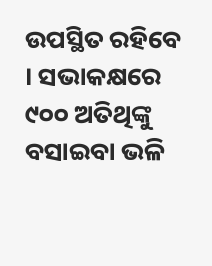ଉପସ୍ଥିତ ରହିବେ । ସଭାକକ୍ଷରେ ୯୦୦ ଅତିଥିଙ୍କୁ ବସାଇବା ଭଳି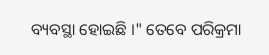ବ୍ୟବସ୍ଥା ହୋଇଛି ।" ତେବେ ପରିକ୍ରମା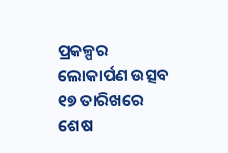ପ୍ରକଳ୍ପର ଲୋକାର୍ପଣ ଉତ୍ସବ ୧୭ ତାରିଖରେ ଶେଷ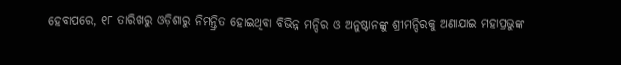ହେବାପରେ, ୧୮ ତାରିଖରୁ ଓଡ଼ିଶାରୁ ନିମନ୍ତ୍ରିତ ହୋଇଥିବା ବିଭିନ୍ନ ମନ୍ଦିର ଓ ଅନୁଷ୍ଠାନଙ୍କୁ ଶ୍ରୀମନ୍ଦିରକୁ ଅଣାଯାଇ ମହାପ୍ରଭୁଙ୍କ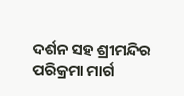ଦର୍ଶନ ସହ ଶ୍ରୀମନ୍ଦିର ପରିକ୍ରମା ମାର୍ଗ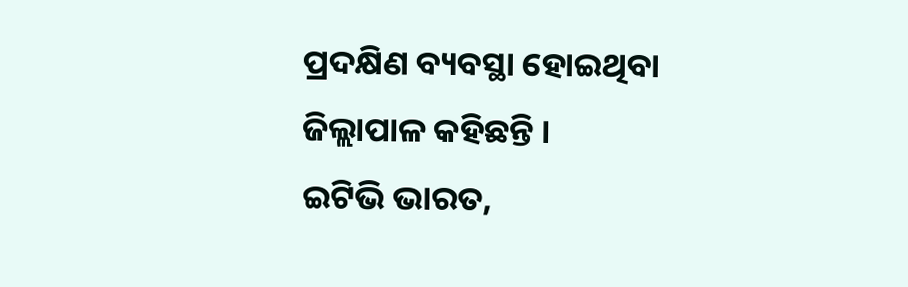ପ୍ରଦକ୍ଷିଣ ବ୍ୟବସ୍ଥା ହୋଇଥିବା ଜିଲ୍ଲାପାଳ କହିଛନ୍ତି ।
ଇଟିଭି ଭାରତ,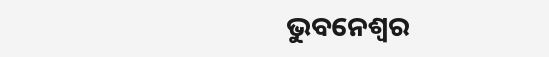ଭୁବନେଶ୍ବର